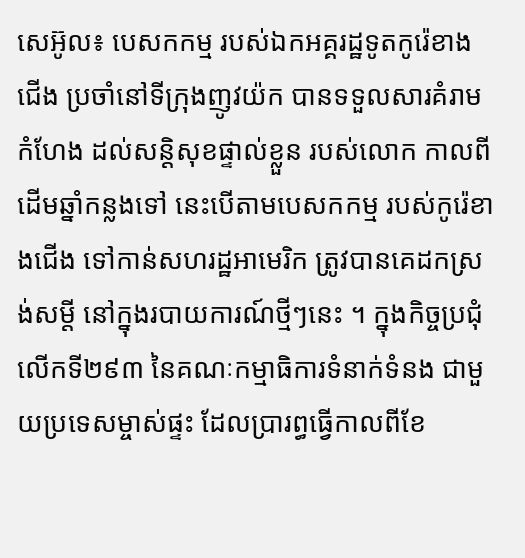សេអ៊ូល៖ បេសកកម្ម របស់ឯកអគ្គរដ្ឋទូតកូរ៉េខាងជើង ប្រចាំនៅទីក្រុងញូវយ៉ក បានទទួលសារគំរាមកំហែង ដល់សន្តិសុខផ្ទាល់ខ្លួន របស់លោក កាលពីដើមឆ្នាំកន្លងទៅ នេះបើតាមបេសកកម្ម របស់កូរ៉េខាងជើង ទៅកាន់សហរដ្ឋអាមេរិក ត្រូវបានគេដកស្រង់សម្តី នៅក្នុងរបាយការណ៍ថ្មីៗនេះ ។ ក្នុងកិច្ចប្រជុំលើកទី២៩៣ នៃគណៈកម្មាធិការទំនាក់ទំនង ជាមួយប្រទេសម្ចាស់ផ្ទះ ដែលប្រារព្ធធ្វើកាលពីខែ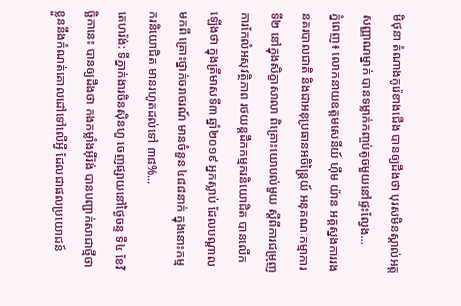មិថុនា តំណាងកូរ៉េខាងជើង បានឲ្យដឹងថា បុរសមិនស្គាល់អត្តសញ្ញាណម្នាក់ បានទម្លាក់កញ្ចប់តូចមួយនៅផ្ទះល្វែង...
ភ្នំពេញ៖ លោកនាយឧត្តមសេនីយ៍ ហ៊ឹម យ៉ាន អគ្គស្នងការរងនគរបាលជាតិ និងជាអនុប្រធានអចិន្ត្រៃយ៍ អនុគណៈកម្មាការទី២ នៅក្នុងសិក្ខាសាលា ពិគ្រោះយោបល់មួយ ស្តីពីការជម្រុញការកែលំអសុវត្ថិភាព រថយន្តដឹកកម្មករនិយោជិត បានលើកឡើងថា ក្នុងត្រីមាសទី៣ ឆ្នាំ២០១៩ អ្នកស្លាប់ ដែលបណ្តាលមកពី គ្រោះថ្នាក់ចរាចរណ៍ មានចំនួន ៤៨៨នាក់ ក្នុងនោះកម្មករនិយោជិត មានរហូតដល់ទៅ ៣៨%...
តេហរ៉ង់: ទីភ្នាក់ងារចិនស៊ិនហួ ចេញផ្សាយនៅថ្ងៃចន្ទ ទី៤ ខែវិច្ឆិកានេះ បានឲ្យដឹងថា កងកម្លាំងអ៊ីរ៉ង់ បានបញ្ជាក់សាជាថ្មីថា ខ្លួននឹងកំណត់គោលដៅទៅលើអ្វី ដែលជាផលប្រយោជន៍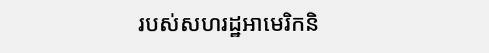របស់សហរដ្ឋអាមេរិកនិ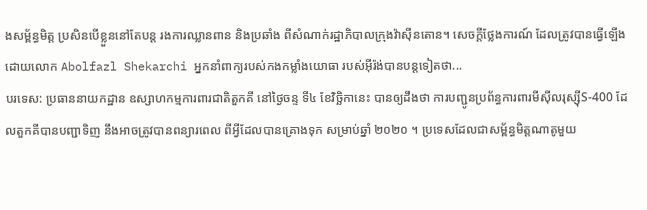ងសម្ព័ន្ធមិត្ត ប្រសិនបើខ្លួននៅតែបន្ត រងការឈ្លានពាន និងប្រឆាំង ពីសំណាក់រដ្ឋាភិបាលក្រុងវ៉ាស៊ីនតោន។ សេចក្តីថ្លែងការណ៍ ដែលត្រូវបានធ្វើឡើង ដោយលោក Abolfazl Shekarchi អ្នកនាំពាក្យរបស់កងកម្លាំងយោធា របស់អ៊ីរ៉ង់បានបន្តទៀតថា...
បរទេស: ប្រធាននាយកដ្ឋាន ឧស្សាហកម្មការពារជាតិតួកគី នៅថ្ងៃចន្ទ ទី៤ ខែវិច្ឆិកានេះ បានឲ្យដឹងថា ការបញ្ជូនប្រព័ន្ធការពារមីស៊ីលរុស្ស៊ីS-400 ដែលតួកគីបានបញ្ជាទិញ នឹងអាចត្រូវបានពន្យារពេល ពីអ្វីដែលបានគ្រោងទុក សម្រាប់ឆ្នាំ ២០២០ ។ ប្រទេសដែលជាសម្ព័ន្ធមិត្តណាតូមួយ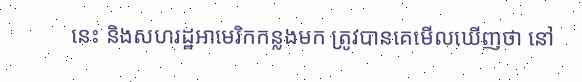នេះ និងសហរដ្ឋអាមេរិកកន្លងមក ត្រូវបានគេមើលឃើញថា នៅ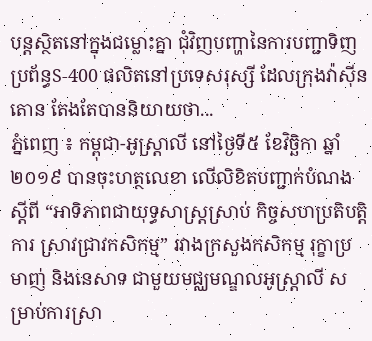បន្តស្ថិតនៅក្នុងជម្លោះគ្នា ជុំវិញបញ្ហានៃការបញ្ជាទិញប្រព័ន្ធS-400 ផលិតនៅប្រទេសរុស្សី ដែលក្រុងវ៉ាស៊ីនតោន តែងតែបាននិយាយថា...
ភ្នំពេញ ៖ កម្ពុជា-អូស្រ្ដាលី នៅថ្ងៃទី៥ ខែវិច្ឆិកា ឆ្នាំ២០១៩ បានចុះហត្ថលេខា លើលិខិតបញ្ជាក់បំណងស្តីពី “អាទិភាពជាយុទ្ធសាស្រ្តស្រាប់ កិច្ចសហប្រតិបត្តិការ ស្រាវជ្រាវកសិកម្ម” រវាងក្រសួងកសិកម្ម រុក្ខាប្រមាញ់ និងនេសាទ ជាមួយមជ្ឈមណ្ឌលអូស្រ្តាលី សម្រាប់ការស្រា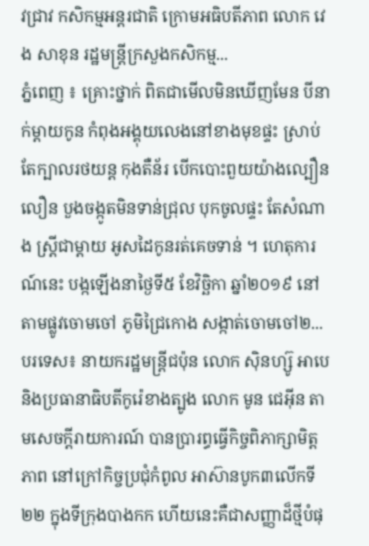វជ្រាវ កសិកម្មអន្តរជាតិ ក្រោមអធិបតីភាព លោក វេង សាខុន រដ្ឋមន្រ្តីក្រសួងកសិកម្ម...
ភ្នំពេញ ៖ គ្រោះថ្នាក់ ពិតជាមើលមិនឃើញមែន បីនាក់ម្តាយកូន កំពុងអង្គុយលេងនៅខាងមុខផ្ទះ ស្រាប់តែក្បាលរថយន្ត កុងតឺន័រ បើកបោះពួយយ៉ាងល្បឿនលឿន បួងចង្កូតមិនទាន់ជ្រុល បុកចូលផ្ទះ តែសំណាង ស្ត្រីជាម្តាយ អូសដៃកូនរត់គេចទាន់ ។ ហេតុការណ៍នេះ បង្កឡើងនាថ្ងៃទី៥ ខែវិច្ឆិកា ឆ្នាំ២០១៩ នៅតាមផ្លូវចោមចៅ ភូមិជ្រៃកោង សង្កាត់ចោមចៅ២...
បរទេស៖ នាយករដ្ឋមន្ត្រីជប៉ុន លោក ស៊ិនហ្ស៊ូ អាបេ និងប្រធានាធិបតីកូរ៉េខាងត្បូង លោក មូន ជេអ៊ីន តាមសេចក្តីរាយការណ៍ បានប្រារព្ធធ្វើកិច្ចពិភាក្សាមិត្តភាព នៅក្រៅកិច្ចប្រជុំកំពូល អាស៊ានបូក៣លើកទី២២ ក្នុងទីក្រុងបាងកក ហើយនេះគឺជាសញ្ញាដ៏ថ្មីបំផុ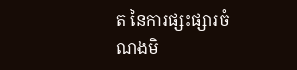ត នៃការផ្សះផ្សារចំណងមិ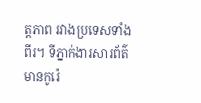ត្តភាព រវាងប្រទេសទាំងពីរ។ ទីភ្នាក់ងារសារព័ត៌មានកូរ៉េ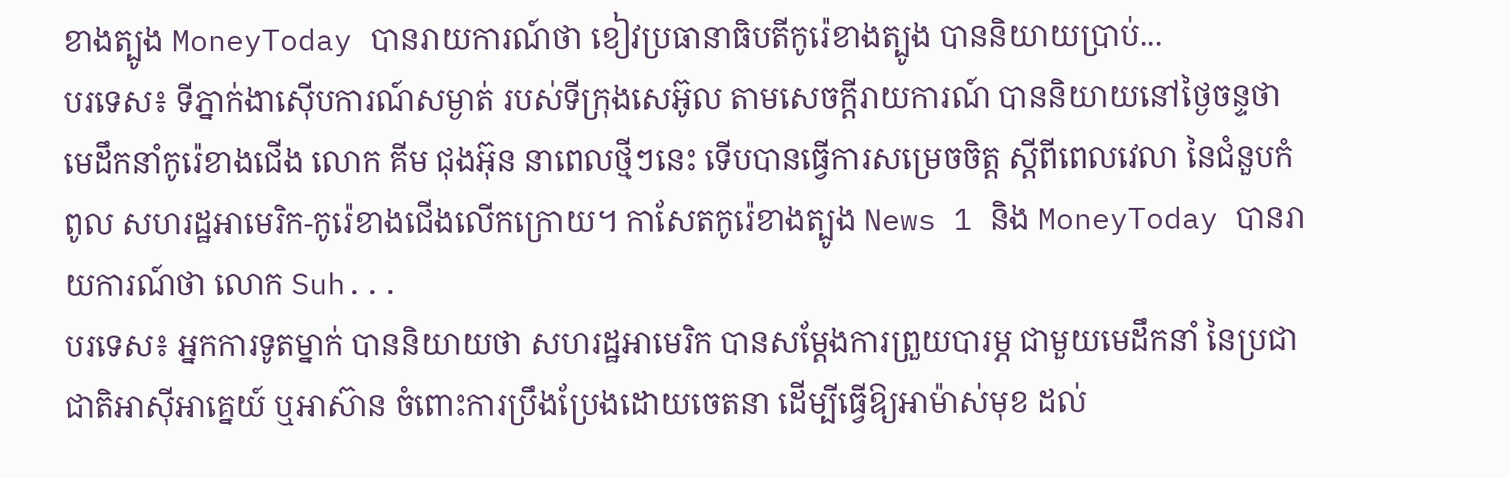ខាងត្បូង MoneyToday បានរាយការណ៍ថា ខៀវប្រធានាធិបតីកូរ៉េខាងត្បូង បាននិយាយប្រាប់...
បរទេស៖ ទីភ្នាក់ងាស៊ើបការណ៍សម្ងាត់ របស់ទីក្រុងសេអ៊ូល តាមសេចក្តីរាយការណ៍ បាននិយាយនៅថ្ងៃចន្ទថា មេដឹកនាំកូរ៉េខាងជើង លោក គីម ជុងអ៊ុន នាពេលថ្មីៗនេះ ទើបបានធ្វើការសម្រេចចិត្ត ស្តីពីពេលវេលា នៃជំនួបកំពូល សហរដ្ឋអាមេរិក-កូរ៉េខាងជើងលើកក្រោយ។ កាសែតកូរ៉េខាងត្បូង News 1 និង MoneyToday បានរាយការណ៍ថា លោក Suh...
បរទេស៖ អ្នកការទូតម្នាក់ បាននិយាយថា សហរដ្ឋអាមេរិក បានសម្តែងការព្រួយបារម្ភ ជាមួយមេដឹកនាំ នៃប្រជាជាតិអាស៊ីអាគ្នេយ៍ ឬអាស៊ាន ចំពោះការប្រឹងប្រែងដោយចេតនា ដើម្បីធ្វើឱ្យអាម៉ាស់មុខ ដល់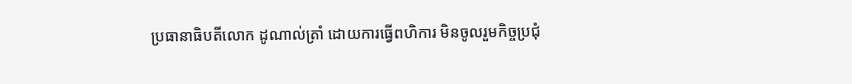ប្រធានាធិបតីលោក ដូណាល់ត្រាំ ដោយការធ្វើពហិការ មិនចូលរួមកិច្ចប្រជុំ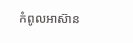កំពូលអាស៊ាន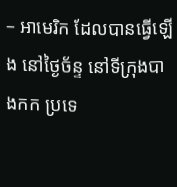– អាមេរិក ដែលបានធ្វើឡើង នៅថ្ងៃច័ន្ទ នៅទីក្រុងបាងកក ប្រទេ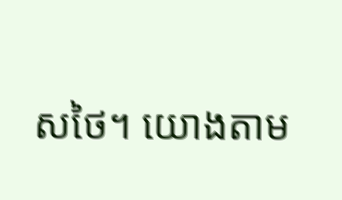សថៃ។ យោងតាម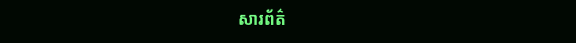សារព័ត៌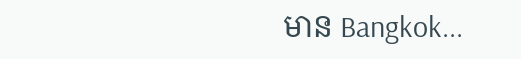មាន Bangkok...